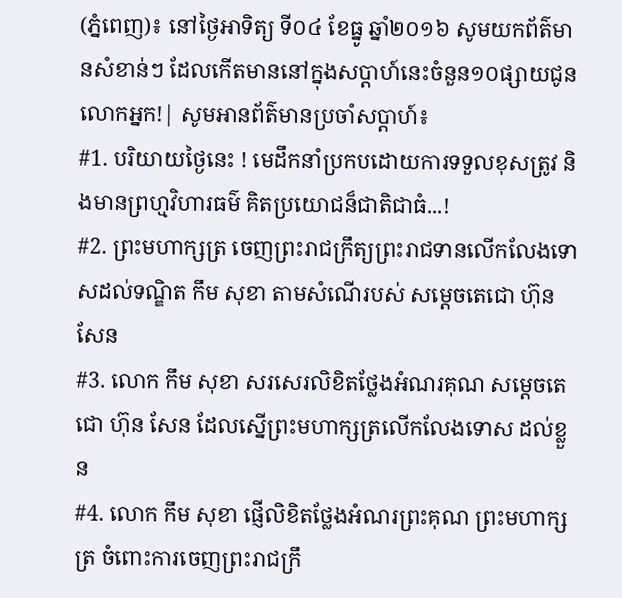(ភ្នំពេញ)៖ នៅថ្ងៃអាទិត្យ ទី០៤ ខែធ្នូ ឆ្នាំ២០១៦ សូមយកព័ត៌មានសំខាន់ៗ ដែលកើតមាននៅក្នុងសប្តាហ៍នេះចំនួន១០ផ្សាយជូនលោកអ្នក!| សូមអានព័ត៌មានប្រចាំសប្តាហ៍៖
#1. បរិយាយថ្ងៃនេះ ! មេដឹកនាំប្រកបដោយការទទួលខុសត្រូវ និងមានព្រហ្មវិហារធម៌ គិតប្រយោជន៏ជាតិជាធំ...!
#2. ព្រះមហាក្សត្រ ចេញព្រះរាជក្រឹត្យព្រះរាជទានលើកលែងទោសដល់ទណ្ឌិត កឹម សុខា តាមសំណើរបស់ សម្តេចតេជោ ហ៊ុន សែន
#3. លោក កឹម សុខា សរសេរលិខិតថ្លែងអំណរគុណ សម្តេចតេជោ ហ៊ុន សែន ដែលស្នើព្រះមហាក្សត្រលើកលែងទោស ដល់ខ្លួន
#4. លោក កឹម សុខា ផ្ញើលិខិតថ្លែងអំណរព្រះគុណ ព្រះមហាក្សត្រ ចំពោះការចេញព្រះរាជក្រឹ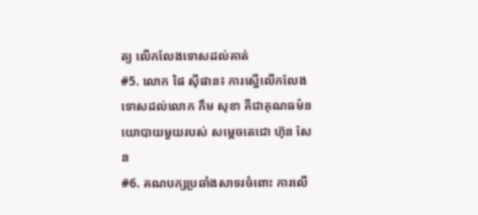ត្យ លើកលែងទោសដល់គាត់
#5. លោក ផៃ ស៊ីផាន៖ ការស្នើលើកលែងទោសដល់លោក កឹម សុខា គឺជាគុណធម៌នយោបាយមួយរបស់ សម្ដេចតេជោ ហ៊ុន សែន
#6. គណបក្សប្រឆាំងសាទរចំពោះ ការលើ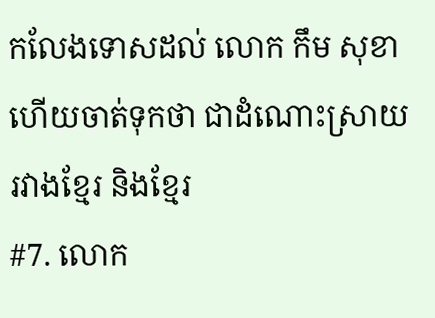កលែងទោសដល់ លោក កឹម សុខា ហើយចាត់ទុកថា ជាដំណោះស្រាយរវាងខ្មែរ និងខ្មែរ
#7. លោក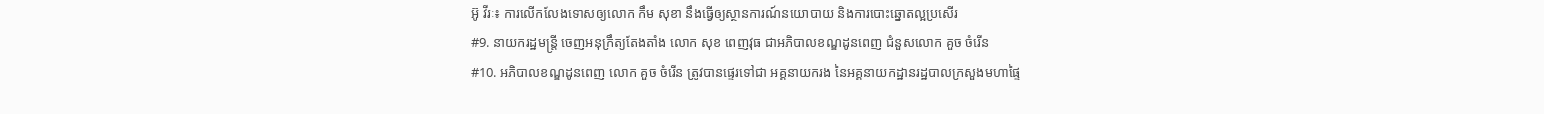អ៊ូ វីរៈ៖ ការលើកលែងទោសឲ្យលោក កឹម សុខា នឹងធ្វើឲ្យស្ថានការណ៍នយោបាយ និងការបោះឆ្នោតល្អប្រសើរ
#9. នាយករដ្ឋមន្រ្តី ចេញអនុក្រឹត្យតែងតាំង លោក សុខ ពេញវុធ ជាអភិបាលខណ្ឌដូនពេញ ជំនួសលោក គួច ចំរើន
#10. អភិបាលខណ្ឌដូនពេញ លោក គួច ចំរើន ត្រូវបានផ្ទេរទៅជា អគ្គនាយករង នៃអគ្គនាយកដ្ឋានរដ្ឋបាលក្រសួងមហាផ្ទៃ